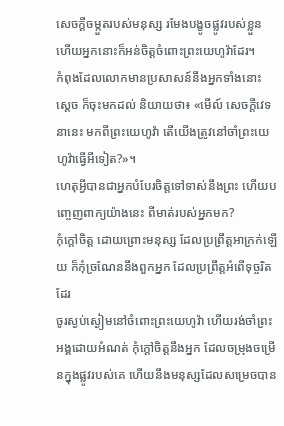សេចក្ដីចម្កួតរបស់មនុស្ស រមែងបង្ខូចផ្លូវរបស់ខ្លួន ហើយអ្នកនោះក៏អន់ចិត្តចំពោះព្រះយេហូវ៉ាដែរ។
កំពុងដែលលោកមានប្រសាសន៍នឹងអ្នកទាំងនោះ ស្ដេច ក៏ចុះមកដល់ និយាយថា៖ «មើល៍ សេចក្ដីវេទនានេះ មកពីព្រះយេហូវ៉ា តើយើងត្រូវនៅចាំព្រះយេហូវ៉ាធ្វើអីទៀត?»។
ហេតុអ្វីបានជាអ្នកបំបែរចិត្តទៅទាស់នឹងព្រះ ហើយបញ្ចេញពាក្យយ៉ាងនេះ ពីមាត់របស់អ្នកមក?
កុំក្តៅចិត្ត ដោយព្រោះមនុស្ស ដែលប្រព្រឹត្តអាក្រក់ឡើយ ក៏កុំច្រណែននឹងពួកអ្នក ដែលប្រព្រឹត្តអំពើទុច្ចរិតដែរ
ចូរស្ងប់ស្ងៀមនៅចំពោះព្រះយេហូវ៉ា ហើយរង់ចាំព្រះអង្គដោយអំណត់ កុំក្តៅចិត្តនឹងអ្នក ដែលចម្រុងចម្រើនក្នុងផ្លូវរបស់គេ ហើយនឹងមនុស្សដែលសម្រេចបាន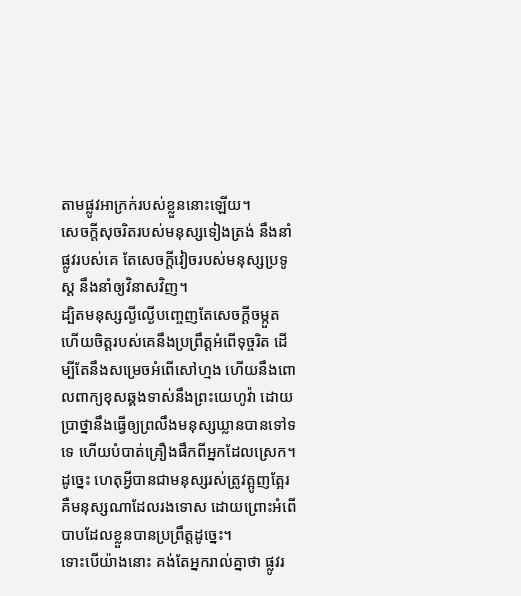តាមផ្លូវអាក្រក់របស់ខ្លួននោះឡើយ។
សេចក្ដីសុចរិតរបស់មនុស្សទៀងត្រង់ នឹងនាំផ្លូវរបស់គេ តែសេចក្ដីវៀចរបស់មនុស្សប្រទូស្ត នឹងនាំឲ្យវិនាសវិញ។
ដ្បិតមនុស្សល្ងីល្ងើបញ្ចេញតែសេចក្ដីចម្កួត ហើយចិត្តរបស់គេនឹងប្រព្រឹត្តអំពើទុច្ចរិត ដើម្បីតែនឹងសម្រេចអំពើសៅហ្មង ហើយនឹងពោលពាក្យខុសឆ្គងទាស់នឹងព្រះយេហូវ៉ា ដោយប្រាថ្នានឹងធ្វើឲ្យព្រលឹងមនុស្សឃ្លានបានទៅទទេ ហើយបំបាត់គ្រឿងផឹកពីអ្នកដែលស្រេក។
ដូច្នេះ ហេតុអ្វីបានជាមនុស្សរស់ត្រូវត្អូញត្អែរ គឺមនុស្សណាដែលរងទោស ដោយព្រោះអំពើបាបដែលខ្លួនបានប្រព្រឹត្តដូច្នេះ។
ទោះបើយ៉ាងនោះ គង់តែអ្នករាល់គ្នាថា ផ្លូវរ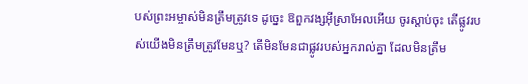បស់ព្រះអម្ចាស់មិនត្រឹមត្រូវទេ ដូច្នេះ ឱពួកវង្សអ៊ីស្រាអែលអើយ ចូរស្តាប់ចុះ តើផ្លូវរបស់យើងមិនត្រឹមត្រូវមែនឬ? តើមិនមែនជាផ្លូវរបស់អ្នករាល់គ្នា ដែលមិនត្រឹម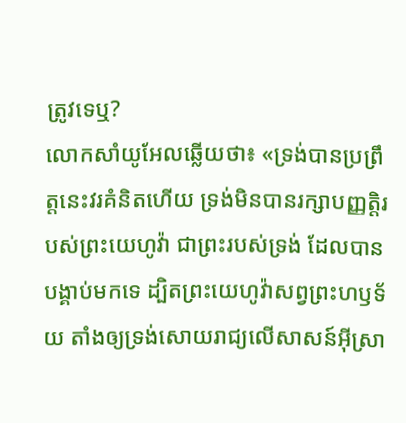ត្រូវទេឬ?
លោកសាំយូអែលឆ្លើយថា៖ «ទ្រង់បានប្រព្រឹត្តនេះវរគំនិតហើយ ទ្រង់មិនបានរក្សាបញ្ញត្តិរបស់ព្រះយេហូវ៉ា ជាព្រះរបស់ទ្រង់ ដែលបានបង្គាប់មកទេ ដ្បិតព្រះយេហូវ៉ាសព្វព្រះហឫទ័យ តាំងឲ្យទ្រង់សោយរាជ្យលើសាសន៍អ៊ីស្រា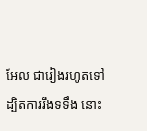អែល ជារៀងរហូតទៅ
ដ្បិតការរឹងទទឹង នោះ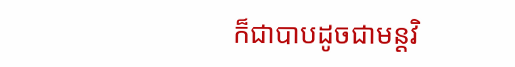ក៏ជាបាបដូចជាមន្តវិ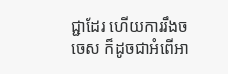ជ្ជាដែរ ហើយការរឹងចចេស ក៏ដូចជាអំពើអា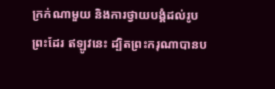ក្រក់ណាមួយ និងការថ្វាយបង្គំដល់រូបព្រះដែរ ឥឡូវនេះ ដ្បិតព្រះករុណាបានប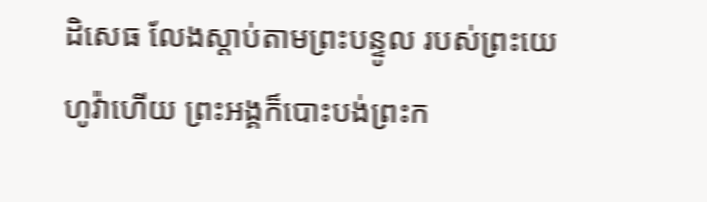ដិសេធ លែងស្តាប់តាមព្រះបន្ទូល របស់ព្រះយេហូវ៉ាហើយ ព្រះអង្គក៏បោះបង់ព្រះក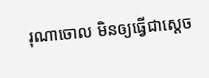រុណាចោល មិនឲ្យធ្វើជាស្តេច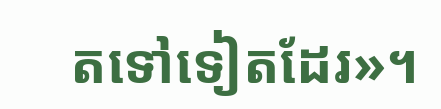តទៅទៀតដែរ»។